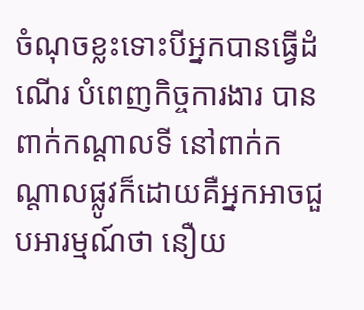ចំណុចខ្លះទោះបីអ្នកបានធ្វើដំណើរ បំពេញកិច្ចការងារ បានពាក់កណ្តាលទី នៅពាក់កណ្តាលផ្លូវក៏ដោយគឺអ្នកអាចជួបអារម្មណ៍ថា នឿយ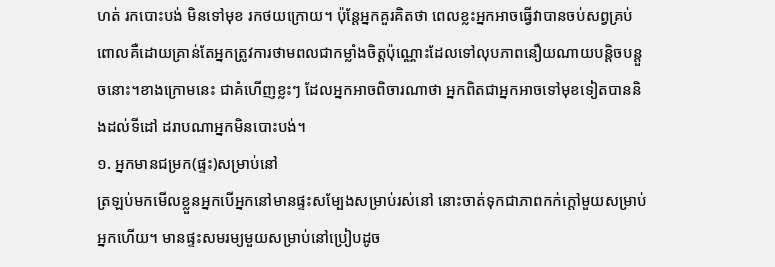ហត់ រកបោះបង់ មិនទៅមុខ រកថយក្រោយ។ ប៉ុន្តែអ្នកគួរគិតថា ពេលខ្លះអ្នកអាចធ្វើវាបានចប់សព្វគ្រប់ពោលគឺដោយគ្រាន់តែអ្នកត្រូវការថាមពលជាកម្លាំងចិត្តប៉ុណ្ណោះដែលទៅលុបភាពនឿយណាយបន្តិចបន្តួចនោះ។ខាងក្រោមនេះ ជាគំហើញខ្លះៗ ដែលអ្នកអាចពិចារណាថា អ្នកពិតជាអ្នកអាចទៅមុខទៀតបាននិងដល់ទីដៅ ដរាបណាអ្នកមិនបោះបង់។
១. អ្នកមានជម្រក(ផ្ទះ)សម្រាប់នៅ
ត្រឡប់មកមើលខ្លួនអ្នកបើអ្នកនៅមានផ្ទះសម្បែងសម្រាប់រស់នៅ នោះចាត់ទុកជាភាពកក់ក្តៅមួយសម្រាប់អ្នកហើយ។ មានផ្ទះសមរម្យមួយសម្រាប់នៅប្រៀបដូច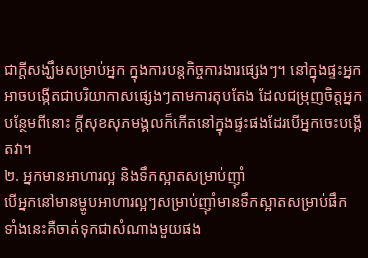ជាក្តីសង្ឃឹមសម្រាប់អ្នក ក្នុងការបន្តកិច្ចការងារផ្សេងៗ។ នៅក្នុងផ្ទះអ្នកអាចបង្កើតជាបរិយាកាសផ្សេងៗតាមការតុបតែង ដែលជម្រុញចិត្តអ្នក បន្ថែមពីនោះ ក្តីសុខសុភមង្គលក៏កើតនៅក្នុងផ្ទះផងដែរបើអ្នកចេះបង្កើតវា។
២. អ្នកមានអាហារល្អ និងទឹកស្អាតសម្រាប់ញ៉ាំ
បើអ្នកនៅមានម្ហូបអាហារល្អៗសម្រាប់ញ៉ាំមានទឹកស្អាតសម្រាប់ផឹក ទាំងនេះគឺចាត់ទុកជាសំណាងមួយផង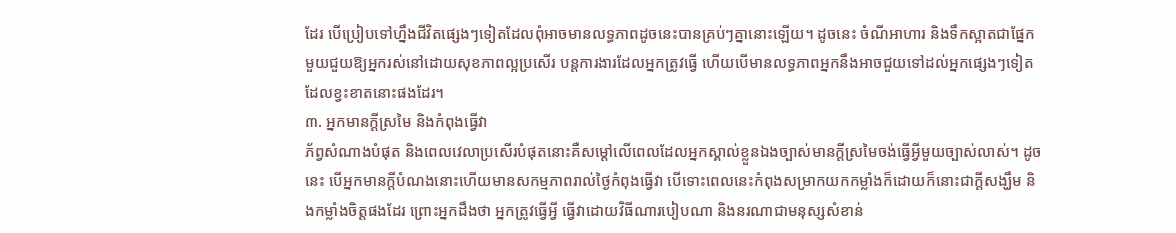ដែរ បើប្រៀបទៅហ្នឹងជីវិតផ្សេងៗទៀតដែលពុំអាចមានលទ្ធភាពដូចនេះបានគ្រប់ៗគ្នានោះឡើយ។ ដូចនេះ ចំណីអាហារ និងទឹកស្អាតជាផ្នែកមួយជួយឱ្យអ្នករស់នៅដោយសុខភាពល្អប្រសើរ បន្តការងារដែលអ្នកត្រូវធ្វើ ហើយបើមានលទ្ធភាពអ្នកនឹងអាចជួយទៅដល់អ្នកផ្សេងៗទៀតដែលខ្វះខាតនោះផងដែរ។
៣. អ្នកមានក្តីស្រមៃ និងកំពុងធ្វើវា
ភ័ព្វសំណាងបំផុត និងពេលវេលាប្រសើរបំផុតនោះគឺសម្តៅលើពេលដែលអ្នកស្គាល់ខ្លួនឯងច្បាស់មានក្តីស្រមៃចង់ធ្វើអ្វីមួយច្បាស់លាស់។ ដូចនេះ បើអ្នកមានក្តីបំណងនោះហើយមានសកម្មភាពរាល់ថ្ងៃកំពុងធ្វើវា បើទោះពេលនេះកំពុងសម្រាកយកកម្លាំងក៏ដោយក៏នោះជាក្តីសង្ឃឹម និងកម្លាំងចិត្តផងដែរ ព្រោះអ្នកដឹងថា អ្នកត្រូវធ្វើអ្វី ធ្វើវាដោយវិធីណារបៀបណា និងនរណាជាមនុស្សសំខាន់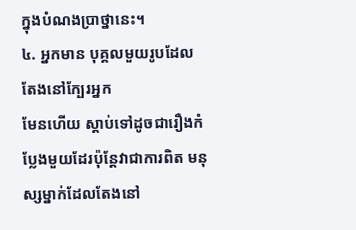ក្នុងបំណងប្រាថ្នានេះ។
៤. អ្នកមាន បុគ្គលមួយរូបដែលតែងនៅក្បែរអ្នក
មែនហើយ ស្តាប់ទៅដូចជារឿងកំប្លែងមួយដែរប៉ុន្តែវាជាការពិត មនុស្សម្នាក់ដែលតែងនៅ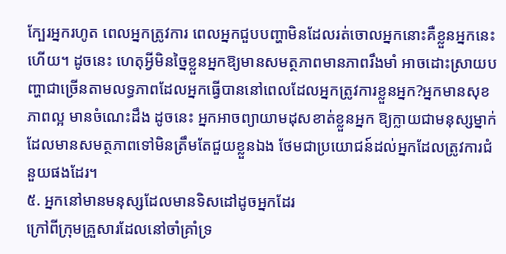ក្បែរអ្នករហូត ពេលអ្នកត្រូវការ ពេលអ្នកជួបបញ្ហាមិនដែលរត់ចោលអ្នកនោះគឺខ្លួនអ្នកនេះហើយ។ ដូចនេះ ហេតុអ្វីមិនច្នៃខ្លួនអ្នកឱ្យមានសមត្ថភាពមានភាពរឹងមាំ អាចដោះស្រាយបញ្ហាជាច្រើនតាមលទ្ធភាពដែលអ្នកធ្វើបាននៅពេលដែលអ្នកត្រូវការខ្លួនអ្នក?អ្នកមានសុខភាពល្អ មានចំណេះដឹង ដូចនេះ អ្នកអាចព្យាយាមដុសខាត់ខ្លួនអ្នក ឱ្យក្លាយជាមនុស្សម្នាក់ដែលមានសមត្ថភាពទៅមិនត្រឹមតែជួយខ្លួនឯង ថែមជាប្រយោជន៍ដល់អ្នកដែលត្រូវការជំនួយផងដែរ។
៥. អ្នកនៅមានមនុស្សដែលមានទិសដៅដូចអ្នកដែរ
ក្រៅពីក្រុមគ្រួសារដែលនៅចាំគ្រាំទ្រ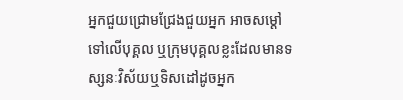អ្នកជួយជ្រោមជ្រែងជួយអ្នក អាចសម្តៅទៅលើបុគ្គល ឬក្រុមបុគ្គលខ្លះដែលមានទស្សនៈវិស័យឬទិសដៅដូចអ្នក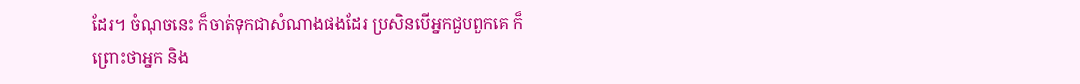ដែរ។ ចំណុចនេះ ក៏ចាត់ទុកជាសំណាងផងដែរ ប្រសិនបើអ្នកជួបពួកគេ ក៏ព្រោះថាអ្នក និង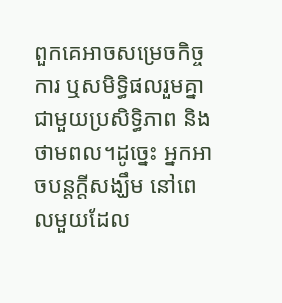ពួកគេអាចសម្រេចកិច្ចការ ឬសមិទ្ធិផលរួមគ្នាជាមួយប្រសិទ្ធិភាព និងថាមពល។ដូច្នេះ អ្នកអាចបន្តក្តីសង្ឃឹម នៅពេលមួយដែល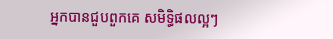អ្នកបានជួបពួកគេ សមិទ្ធិផលល្អៗ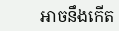អាចនឹងកើត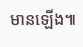មានឡើង៕